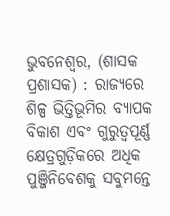ଭୁବନେଶ୍ୱର, (ଶାସକ ପ୍ରଶାସକ) : ରାଜ୍ୟରେ ଶିଳ୍ପ ଭିତ୍ତିଭୂମିର ବ୍ୟାପକ ବିକାଶ ଏବଂ ଗୁରୁତ୍ୱପୂର୍ଣ୍ଣ କ୍ଷେତ୍ରଗୁଡ଼ିକରେ ଅଧିକ ପୁଞ୍ଜିନିବେଶକୁ ସବୁମନ୍ତେ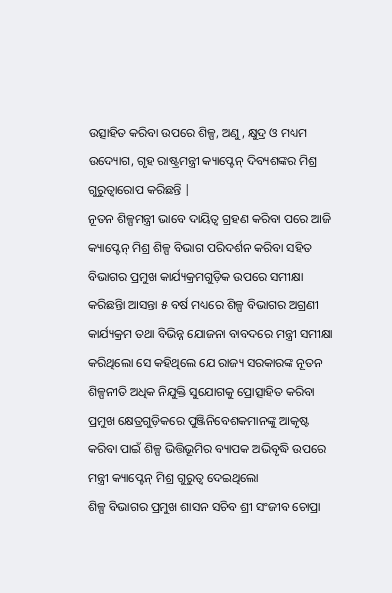ଉତ୍ସାହିତ କରିବା ଉପରେ ଶିଳ୍ପ, ଅଣୁ, କ୍ଷୁଦ୍ର ଓ ମଧ୍ୟମ ଉଦ୍ୟୋଗ, ଗୃହ ରାଷ୍ଟ୍ରମନ୍ତ୍ରୀ କ୍ୟାପ୍ଟେନ୍ ଦିବ୍ୟଶଙ୍କର ମିଶ୍ର ଗୁରୁତ୍ୱାରୋପ କରିଛନ୍ତି |
ନୂତନ ଶିଳ୍ପମନ୍ତ୍ରୀ ଭାବେ ଦାୟିତ୍ୱ ଗ୍ରହଣ କରିବା ପରେ ଆଜି କ୍ୟାପ୍ଟେନ୍ ମିଶ୍ର ଶିଳ୍ପ ବିଭାଗ ପରିଦର୍ଶନ କରିବା ସହିତ ବିଭାଗର ପ୍ରମୁଖ କାର୍ଯ୍ୟକ୍ରମଗୁଡ଼ିକ ଉପରେ ସମୀକ୍ଷା କରିଛନ୍ତିା ଆସନ୍ତା ୫ ବର୍ଷ ମଧ୍ୟରେ ଶିଳ୍ପ ବିଭାଗର ଅଗ୍ରଣୀ କାର୍ଯ୍ୟକ୍ରମ ତଥା ବିଭିନ୍ନ ଯୋଜନା ବାବଦରେ ମନ୍ତ୍ରୀ ସମୀକ୍ଷା କରିଥିଲୋ ସେ କହିଥିଲେ ଯେ ରାଜ୍ୟ ସରକାରଙ୍କ ନୂତନ ଶିଳ୍ପନୀତି ଅଧିକ ନିଯୁକ୍ତି ସୁଯୋଗକୁ ପ୍ରୋତ୍ସାହିତ କରିବା ପ୍ରମୁଖ କ୍ଷେତ୍ରଗୁଡ଼ିକରେ ପୁଞ୍ଜିନିବେଶକମାନଙ୍କୁ ଆକୃଷ୍ଟ କରିବା ପାଇଁ ଶିଳ୍ପ ଭିତ୍ତିଭୂମିର ବ୍ୟାପକ ଅଭିବୃଦ୍ଧି ଉପରେ ମନ୍ତ୍ରୀ କ୍ୟାପ୍ଟେନ୍ ମିଶ୍ର ଗୁରୁତ୍ୱ ଦେଇଥିଲୋ
ଶିଳ୍ପ ବିଭାଗର ପ୍ରମୁଖ ଶାସନ ସଚିବ ଶ୍ରୀ ସଂଜୀବ ଚୋପ୍ରା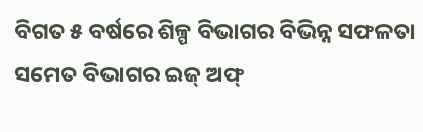ବିଗତ ୫ ବର୍ଷରେ ଶିଳ୍ପ ବିଭାଗର ବିଭିନ୍ନ ସଫଳତା ସମେତ ବିଭାଗର ଇଜ୍ ଅଫ୍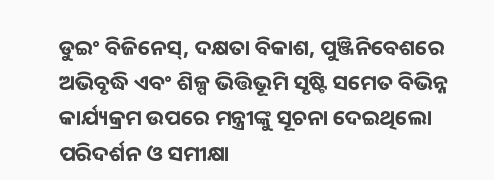ଡୁଇଂ ବିଜିନେସ୍, ଦକ୍ଷତା ବିକାଶ, ପୁଞ୍ଜିନିବେଶରେ ଅଭିବୃଦ୍ଧି ଏବଂ ଶିଳ୍ପ ଭିତ୍ତିଭୂମି ସୃଷ୍ଟି ସମେତ ବିଭିନ୍ନ କାର୍ଯ୍ୟକ୍ରମ ଉପରେ ମନ୍ତ୍ରୀଙ୍କୁ ସୂଚନା ଦେଇଥିଲୋ ପରିଦର୍ଶନ ଓ ସମୀକ୍ଷା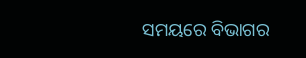ସମୟରେ ବିଭାଗର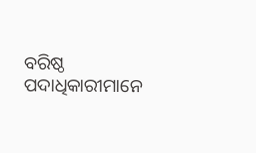ବରିଷ୍ଠ ପଦାଧିକାରୀମାନେ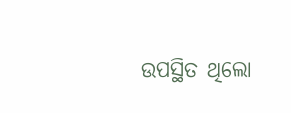ଉପସ୍ଥିତ ଥିଲୋ